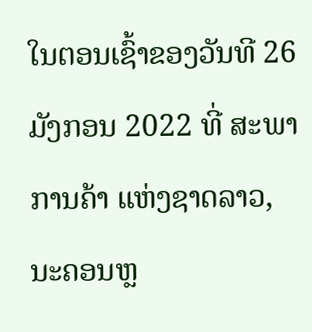ໃນຕອນເຊົ້າຂອງວັນທີ 26 ມັງກອນ 2022 ທີ່ ສະພາການຄ້າ ແຫ່ງຊາດລາວ, ນະຄອນຫຼ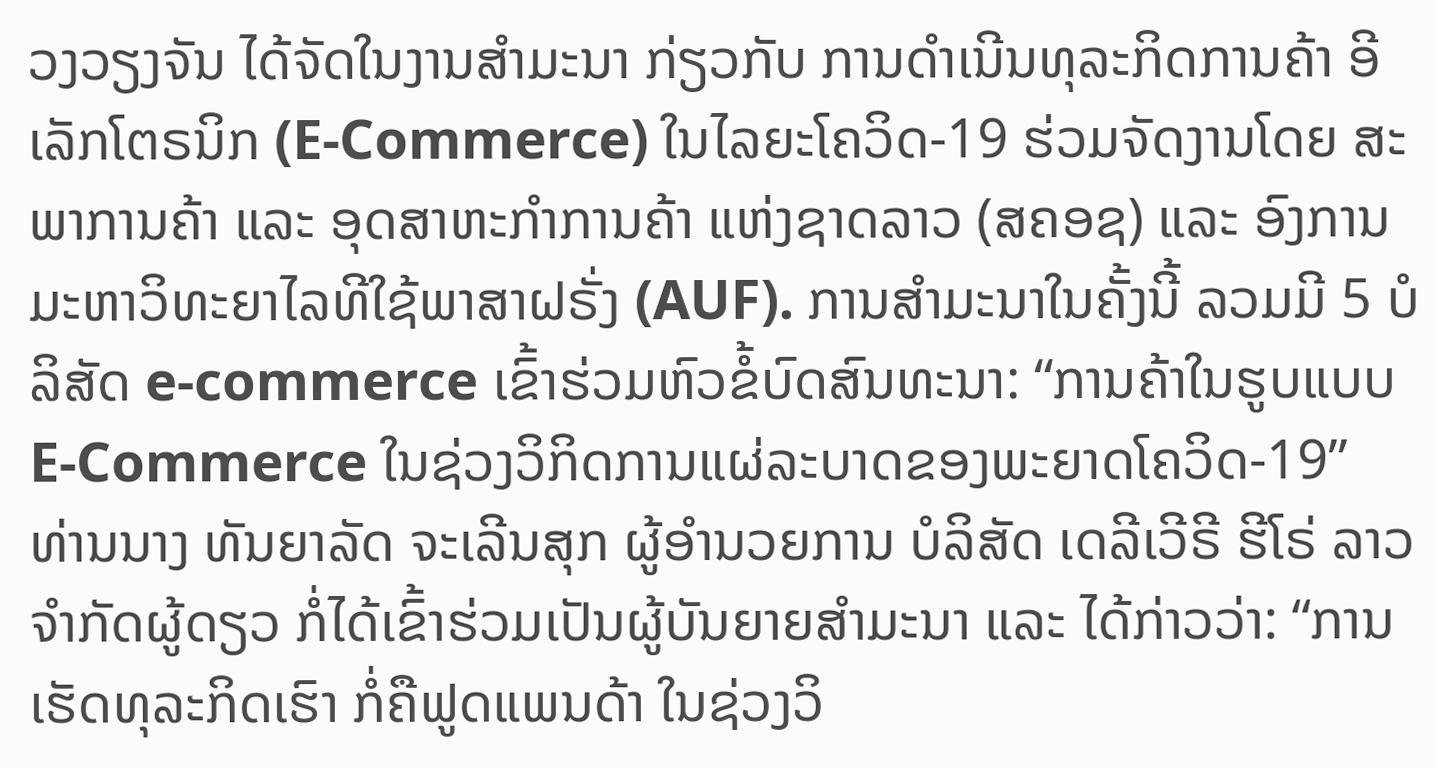ວງວຽງຈັນ ໄດ້ຈັດໃນງານສຳມະນາ ກ່ຽວກັບ ການດຳເນີນທຸລະກິດການຄ້າ ອີເລັກໂຕຣນິກ (E-Commerce) ໃນໄລຍະໂຄວິດ-19 ຮ່ວມຈັດງານໂດຍ ສະພາການຄ້າ ແລະ ອຸດສາຫະກຳການຄ້າ ແຫ່ງຊາດລາວ (ສຄອຊ) ແລະ ອົງການມະຫາວິທະຍາໄລທີໃຊ້ພາສາຝຣັ່ງ (AUF). ການສຳມະນາໃນຄັ້ງນີ້ ລວມມີ 5 ບໍລິສັດ e-commerce ເຂົ້າຮ່ວມຫົວຂໍ້ບົດສົນທະນາ: “ການຄ້າໃນຮູບແບບ E-Commerce ໃນຊ່ວງວິກິດການແຜ່ລະບາດຂອງພະຍາດໂຄວິດ-19”
ທ່ານນາງ ທັນຍາລັດ ຈະເລີນສຸກ ຜູ້ອຳນວຍການ ບໍລິສັດ ເດລີເວີຣີ ຮີໂຣ່ ລາວ ຈຳກັດຜູ້ດຽວ ກໍ່ໄດ້ເຂົ້າຮ່ວມເປັນຜູ້ບັນຍາຍສຳມະນາ ແລະ ໄດ້ກ່າວວ່າ: “ການເຮັດທຸລະກິດເຮົາ ກໍ່ຄືຟູດແພນດ້າ ໃນຊ່ວງວິ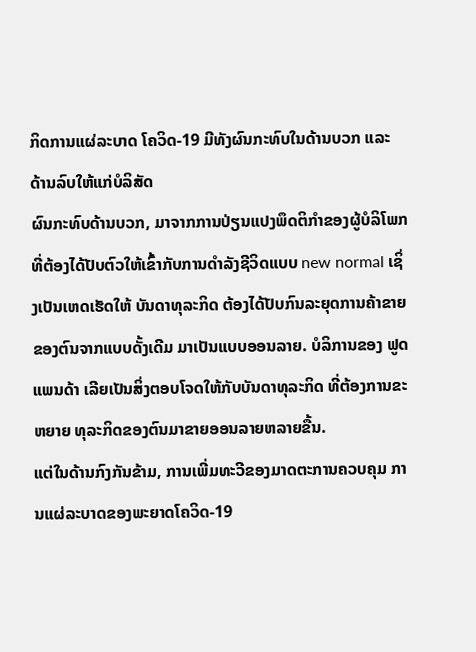ກິດການແຜ່ລະບາດ ໂຄວິດ-19 ມີທັງຜົນກະທົບໃນດ້ານບວກ ແລະ ດ້ານລົບໃຫ້ແກ່ບໍລິສັດ
ຜົນກະທົບດ້ານບວກ, ມາຈາກການປ່ຽນແປງພຶດຕິກຳຂອງຜູ້ບໍລິໂພກ ທີ່ຕ້ອງໄດ້ປັບຕົວໃຫ້ເຂົ້າກັບການດຳລັງຊີວິດແບບ new normal ເຊິ່ງເປັນເຫດເຮັດໃຫ້ ບັນດາທຸລະກິດ ຕ້ອງໄດ້ປັບກົນລະຍຸດການຄ້າຂາຍ ຂອງຕົນຈາກແບບດັ້ງເດີມ ມາເປັນແບບອອນລາຍ. ບໍລິການຂອງ ຟູດແພນດ້າ ເລີຍເປັນສິ່ງຕອບໂຈດໃຫ້ກັບບັນດາທຸລະກິດ ທີ່ຕ້ອງການຂະຫຍາຍ ທຸລະກິດຂອງຕົນມາຂາຍອອນລາຍຫລາຍຂື້ນ.
ແຕ່ໃນດ້ານກົງກັນຂ້າມ, ການເພີ່ມທະວີຂອງມາດຕະການຄວບຄຸມ ການແຜ່ລະບາດຂອງພະຍາດໂຄວິດ-19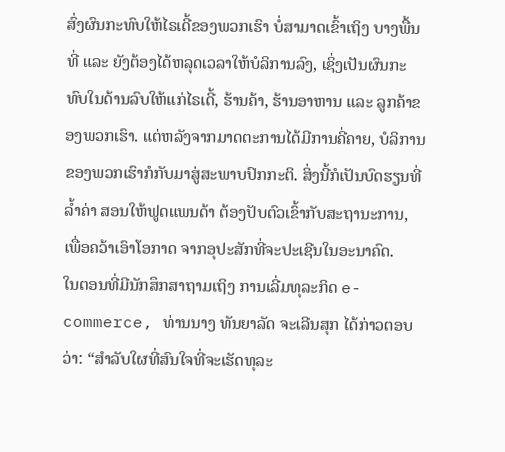ສົ່ງຜົນກະທົບໃຫ້ໄຣເດີ້ຂອງພວກເຮົາ ບໍ່ສາມາດເຂົ້າເຖິງ ບາງພື້ນທີ່ ແລະ ຍັງຕ້ອງໄດ້ຫລຸດເວລາໃຫ້ບໍລິການລົງ, ເຊິ່ງເປັນຜົນກະທົບໃນດ້ານລົບໃຫ້ແກ່ໄຣເດີ້, ຮ້ານຄ້າ, ຮ້ານອາຫານ ແລະ ລູກຄ້າຂອງພວກເຮົາ. ແຕ່ຫລັງຈາກມາດຕະການໄດ້ມີການຄີ່ຄາຍ, ບໍລິການຂອງພວກເຮົາກໍກັບມາສູ່ສະພາບປົກກະຕິ. ສິ່ງນີ້ກໍເປັນບົດຮຽນທີ່ລ້ຳຄ່າ ສອນໃຫ້ຟູດແພນດ້າ ຕ້ອງປັບຕົວເຂົ້າກັບສະຖານະການ, ເພື່ອຄວ້າເອົາໂອກາດ ຈາກອຸປະສັກທີ່ຈະປະເຊີນໃນອະນາຄົດ.
ໃນຕອນທີ່ມີນັກສຶກສາຖາມເຖິງ ການເລີ່ມທຸລະກິດ e-commerce, ທ່ານນາງ ທັນຍາລັດ ຈະເລີນສຸກ ໄດ້ກ່າວຕອບວ່າ: “ສຳລັບໃຜທີ່ສົນໃຈທີ່ຈະເຮັດທຸລະ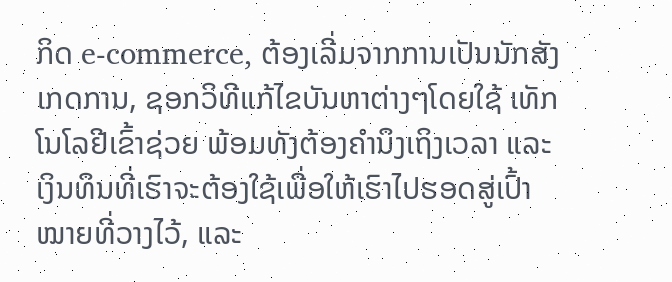ກິດ e-commerce, ຕ້ອງເລີ່ມຈາກການເປັນນັກສັງເກດການ, ຊອກວິທີແກ້ໄຂບັນຫາຕ່າງໆໂດຍໃຊ້ ເທັກໂນໂລຢີເຂົ້າຊ່ວຍ ພ້ອມທັງຕ້ອງຄຳນຶງເຖິງເວລາ ແລະ ເງິນທຶນທີ່ເຮົາຈະຕ້ອງໃຊ້ເພື່ອໃຫ້ເຮົາໄປຮອດສູ່ເປົ້າໝາຍທີ່ວາງໄວ້, ແລະ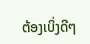ຕ້ອງເບິ່ງດີໆ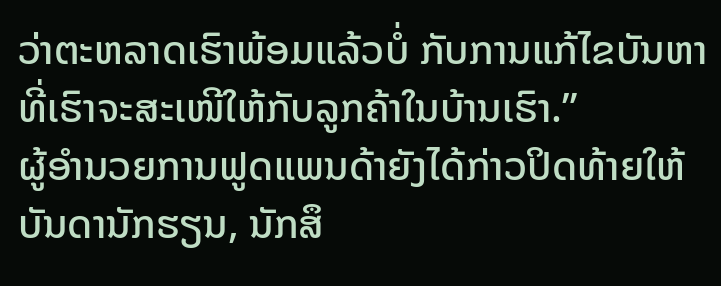ວ່າຕະຫລາດເຮົາພ້ອມແລ້ວບໍ່ ກັບການແກ້ໄຂບັນຫາທີ່ເຮົາຈະສະເໜີໃຫ້ກັບລູກຄ້າໃນບ້ານເຮົາ.”
ຜູ້ອຳນວຍການຟູດແພນດ້າຍັງໄດ້ກ່າວປິດທ້າຍໃຫ້ບັນດານັກຮຽນ, ນັກສຶ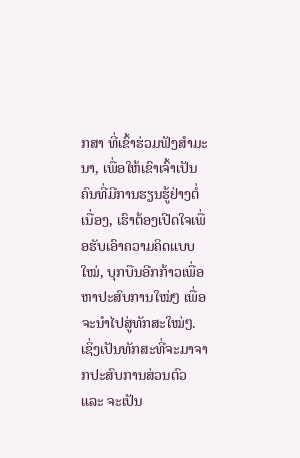ກສາ ທີ່ເຂົ້າຮ່ວມຟັງສຳມະນາ, ເພື່ອໃຫ້ເຂົາເຈົ້າເປັນຄົນທີ່ມີການຮຽນຮູ້ຢ່າງຕໍ່ເນື່ອງ, ເຮົາຕ້ອງເປີດໃຈເພື່ອຮັບເອົາຄວາມຄິດແບບໃໝ່, ບຸກບືນອີກກ້າວເພື່ອຫາປະສົບການໃໝ່ໆ ເພື່ອຈະນຳໄປສູ່ທັກສະໃໝ່ໆ. ເຊິ່ງເປັນທັກສະທີ່ຈະມາຈາກປະສົບການສ່ວນຕົວ ແລະ ຈະເປັນ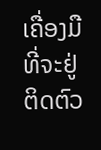ເຄື່ອງມືທີ່ຈະຢູ່ຕິດຕົວ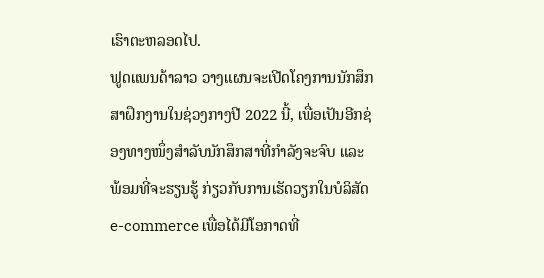ເຮົາຕະຫລອດໄປ.
ຟູດແພນດ້າລາວ ວາງແຜນຈະເປີດໂຄງການນັກສຶກສາຝຶກງານໃນຊ່ວງກາງປີ 2022 ນີ້, ເພື່ອເປັນອີກຊ່ອງທາງໜຶ່ງສຳລັບນັກສຶກສາທີ່ກຳລັງຈະຈົບ ແລະ ພ້ອມທີ່ຈະຮຽນຮູ້ ກ່ຽວກັບການເຮັດວຽກໃນບໍລິສັດ e-commerce ເພື່ອໄດ້ມີໂອກາດທີ່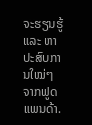ຈະຮຽນຮູ້ ແລະ ຫາປະສົບການໃໝ່ໆ ຈາກຟູດແພນດ້າ.